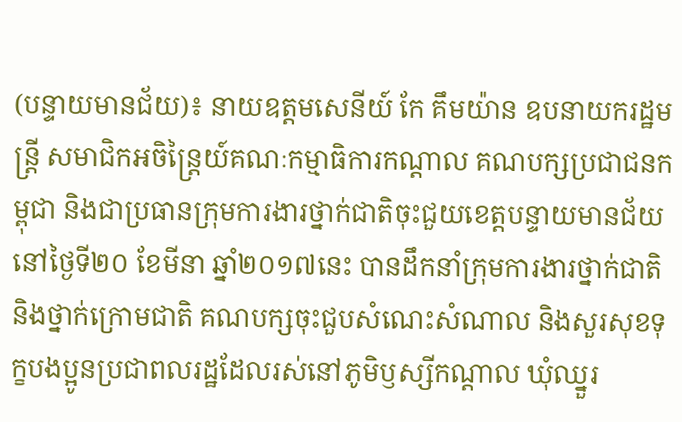(បន្ទាយមានជ័យ)៖ នាយឧត្តមសេនីយ៍ កែ គឹមយ៉ាន ឧបនាយករដ្ឋមន្រ្តី សមាជិកអចិន្រ្តៃយ៍គណៈកម្មាធិការកណ្ដាល គណបក្សប្រជាជនកម្ពុជា និងជាប្រធានក្រុមការងារថ្នាក់ជាតិចុះជួយខេត្តបន្ទាយមានជ័យ នៅថ្ងៃទី២០ ខែមីនា ឆ្នាំ២០១៧នេះ បានដឹកនាំក្រុមការងារថ្នាក់ជាតិ និងថ្នាក់ក្រោមជាតិ គណបក្សចុះជួបសំណេះសំណាល និងសួរសុខទុក្ខបងប្អូនប្រជាពលរដ្ឋដែលរស់នៅភូមិឫស្សីកណ្ដាល ឃុំឈ្នួរ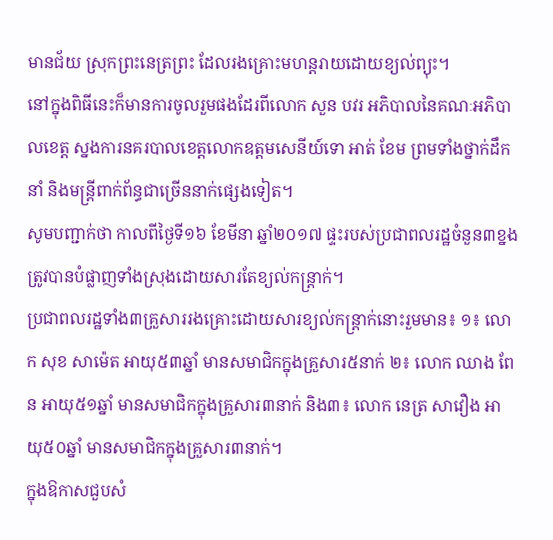មានជ័យ ស្រុកព្រះនេត្រព្រះ ដែលរងគ្រោះមហន្តរាយដោយខ្យល់ព្យុះ។
នៅក្នុងពិធីនេះក៏មានការចូលរួមផងដែរពីលោក សួន បវរ អភិបាលនៃគណៈអភិបាលខេត្ត ស្នងការនគរបាលខេត្តលោកឧត្តមសេនីយ៍ទោ អាត់ ខែម ព្រមទាំងថ្នាក់ដឹកនាំ និងមន្រ្តីពាក់ព័ន្ធជាច្រើននាក់ផ្សេងទៀត។
សូមបញ្ជាក់ថា កាលពីថ្ងៃទី១៦ ខែមីនា ឆ្នាំ២០១៧ ផ្ទះរបស់ប្រជាពលរដ្ឋចំនួន៣ខ្នងត្រូវបានបំផ្លាញទាំងស្រុងដោយសារតែខ្យល់កន្រ្តាក់។
ប្រជាពលរដ្ឋទាំង៣គ្រួសាររងគ្រោះដោយសារខ្យល់កន្រ្តាក់នោះរួមមាន៖ ១៖ លោក សុខ សាម៉េត អាយុ៥៣ឆ្នាំ មានសមាជិកក្នុងគ្រួសារ៥នាក់ ២៖ លោក ឈាង ពែន អាយុ៥១ឆ្នាំ មានសមាជិកក្នុងគ្រួសារ៣នាក់ និង៣៖ លោក នេត្រ សាវឿង អាយុ៥០ឆ្នាំ មានសមាជិកក្នុងគ្រួសារ៣នាក់។
ក្នុងឱកាសជួបសំ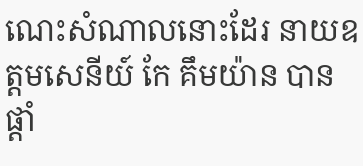ណេះសំណាលនោះដែរ នាយឧត្តមសេនីយ៍ កែ គឹមយ៉ាន បានផ្ដាំ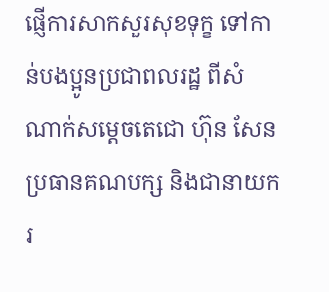ផ្ញើការសាកសួរសុខទុក្ខ ទៅកាន់បងប្អូនប្រជាពលរដ្ឋ ពីសំណាក់សម្ដេចតេជោ ហ៊ុន សែន ប្រធានគណបក្ស និងជានាយករ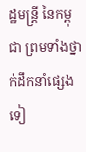ដ្ឋមន្ត្រី នៃកម្ពុជា ព្រមទាំងថ្នាក់ដឹកនាំផ្សេងទៀ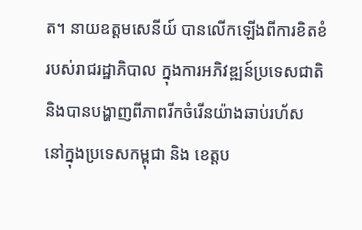ត។ នាយឧត្តមសេនីយ៍ បានលើកឡើងពីការខិតខំរបស់រាជរដ្ឋាភិបាល ក្នុងការអភិវឌ្ឍន៍ប្រទេសជាតិ និងបានបង្ហាញពីភាពរីកចំរើនយ៉ាងឆាប់រហ័ស នៅក្នុងប្រទេសកម្ពុជា និង ខេត្តប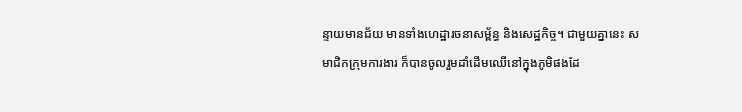ន្ទាយមានជ័យ មានទាំងហេដ្ឋារចនាសម្ព័ន្ធ និងសេដ្ឋកិច្ច។ ជាមួយគ្នានេះ សមាជិកក្រុមការងារ ក៏បានចូលរួមដាំដើមឈើនៅក្នុងភូមិផងដែ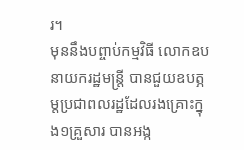រ។
មុននឹងបព្ចាប់កម្មវិធី លោកឧបនាយករដ្ឋមន្រ្តី បានជួយឧបត្ភម្តប្រជាពលរដ្ឋដែលរងគ្រោះក្នុង១គ្រួសារ បានអង្ក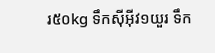រ៥០kg ទឹកស៊ីអ៊ីវ១យួរ ទឹក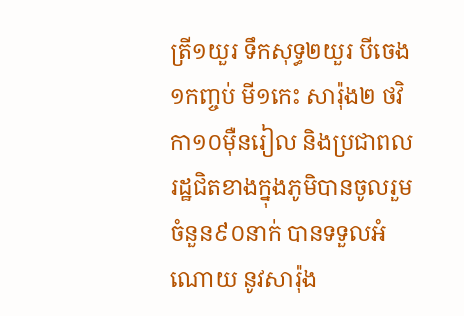ត្រី១យួរ ទឹកសុទ្ធ២យួរ បីចេង១កញ្ចប់ មី១កេះ សារ៉ុង២ ថវិកា១០ម៉ឺនរៀល និងប្រជាពលរដ្ឋជិតខាងក្នុងភូមិបានចូលរួមចំនួន៩០នាក់ បានទទួលអំណោយ នូវសារ៉ុង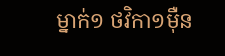ម្នាក់១ ថវិកា១ម៉ឺន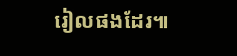រៀលផងដែរ៕